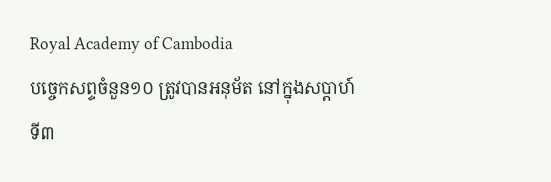Royal Academy of Cambodia
បច្ចេកសព្ទចំនួន១០ ត្រូវបានអនុម័ត នៅក្នុងសប្តាហ៍ទី៣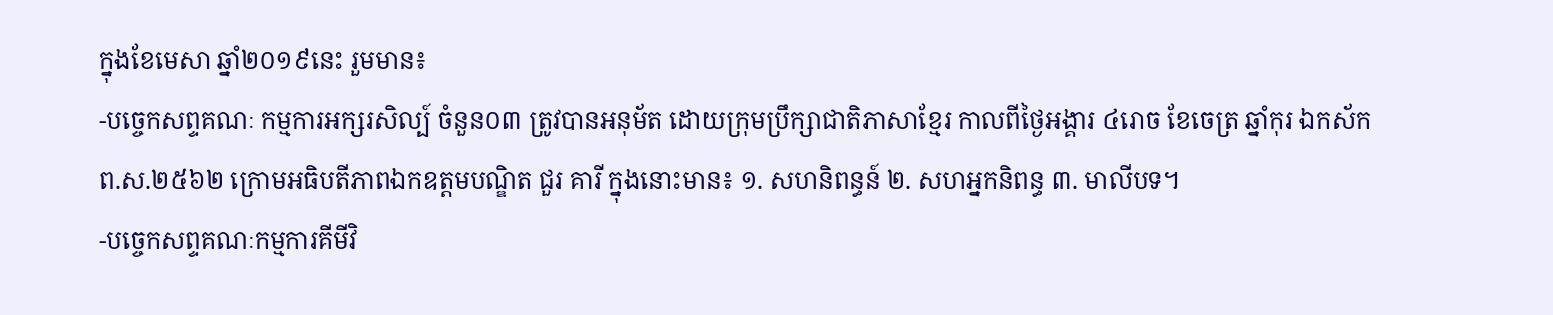ក្នុងខែមេសា ឆ្នាំ២០១៩នេះ រួមមាន៖
-បច្ចេកសព្ទគណៈ កម្មការអក្សរសិល្ប៍ ចំនួន០៣ ត្រូវបានអនុម័ត ដោយក្រុមប្រឹក្សាជាតិភាសាខ្មែរ កាលពីថ្ងៃអង្គារ ៤រោច ខែចេត្រ ឆ្នាំកុរ ឯកស័ក ព.ស.២៥៦២ ក្រោមអធិបតីភាពឯកឧត្តមបណ្ឌិត ជួរ គារី ក្នុងនោះមាន៖ ១. សហនិពន្ធន៍ ២. សហអ្នកនិពន្ធ ៣. មាលីបទ។
-បច្ចេកសព្ទគណៈកម្មការគីមីវិ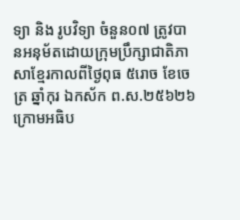ទ្យា និង រូបវិទ្យា ចំនួន០៧ ត្រូវបានអនុម័តដោយក្រុមប្រឹក្សាជាតិភាសាខ្មែរកាលពីថ្ងៃពុធ ៥រោច ខែចេត្រ ឆ្នាំកុរ ឯកស័ក ព.ស.២៥៦២៦ ក្រោមអធិប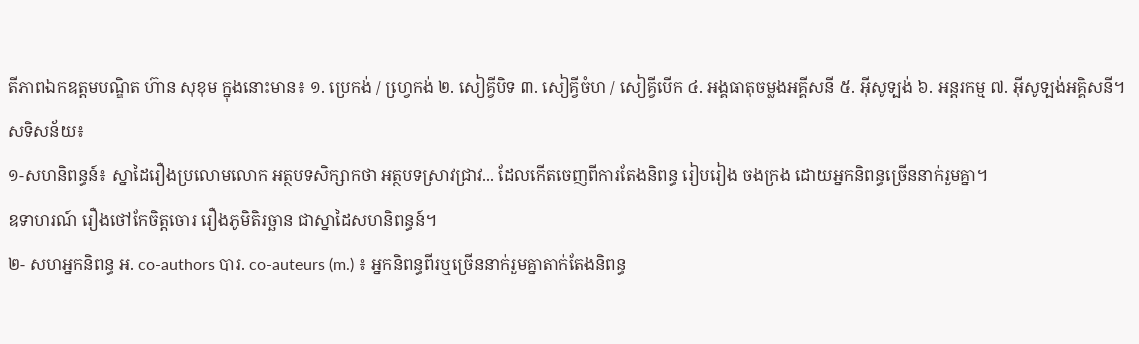តីភាពឯកឧត្តមបណ្ឌិត ហ៊ាន សុខុម ក្នុងនោះមាន៖ ១. ប្រេកង់ / ហ្វេ្រកង់ ២. សៀគ្វីបិទ ៣. សៀគ្វីចំហ / សៀគ្វីបើក ៤. អង្គធាតុចម្លងអគ្គីសនី ៥. អ៊ីសូទ្បង់ ៦. អន្តរកម្ម ៧. អ៊ីសូទ្បង់អគ្គិសនី។
សទិសន័យ៖
១-សហនិពន្ធន៍៖ ស្នាដៃរឿងប្រលោមលោក អត្ថបទសិក្សាកថា អត្ថបទស្រាវជ្រាវ... ដែលកើតចេញពីការតែងនិពន្ធ រៀបរៀង ចងក្រង ដោយអ្នកនិពន្ធច្រើននាក់រួមគ្នា។
ឧទាហរណ៍ រឿងថៅកែចិត្តចោរ រឿងភូមិតិរច្ឆាន ជាស្នាដៃសហនិពន្ធន៍។
២- សហអ្នកនិពន្ធ អ. co-authors បារ. co-auteurs (m.) ៖ អ្នកនិពន្ធពីរឬច្រើននាក់រួមគ្នាតាក់តែងនិពន្ធ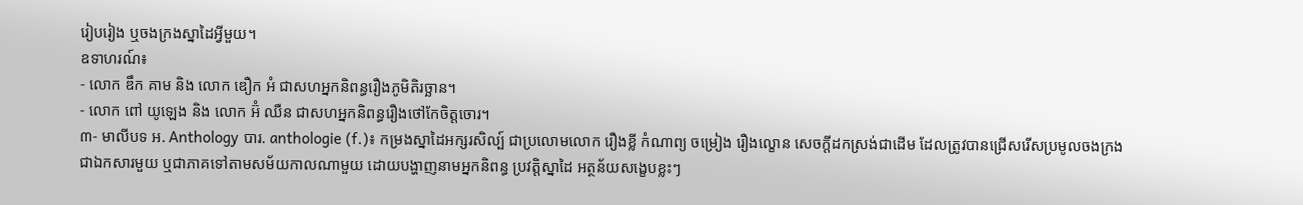រៀបរៀង ឬចងក្រងស្នាដៃអ្វីមួយ។
ឧទាហរណ៍៖
- លោក ឌឹក គាម និង លោក ឌឿក អំ ជាសហអ្នកនិពន្ធរឿងភូមិតិរច្ឆាន។
- លោក ពៅ យូឡេង និង លោក អ៊ំ ឈឺន ជាសហអ្នកនិពន្ធរឿងថៅកែចិត្តចោរ។
៣- មាលីបទ អ. Anthology បារ. anthologie (f.)៖ កម្រងស្នាដៃអក្សរសិល្ប៍ ជាប្រលោមលោក រឿងខ្លី កំណាព្យ ចម្រៀង រឿងល្ខោន សេចក្តីដកស្រង់ជាដើម ដែលត្រូវបានជ្រើសរើសប្រមូលចងក្រងជាឯកសារមួយ ឬជាភាគទៅតាមសម័យកាលណាមួយ ដោយបង្ហាញនាមអ្នកនិពន្ធ ប្រវត្តិស្នាដៃ អត្ថន័យសង្ខេបខ្លះៗ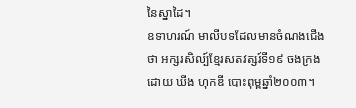នៃស្នាដៃ។
ឧទាហរណ៍ មាលីបទដែលមានចំណងជើងថា អក្សរសិល្ប៍ខ្មែរសតវត្សរ៍ទី១៩ ចងក្រងដោយ ឃីង ហុកឌី បោះពុម្ពឆ្នាំ២០០៣។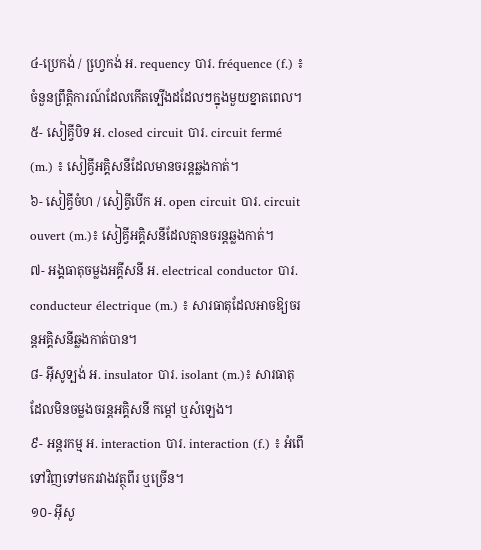៤-ប្រេកង់ / ហ្វេ្រកង់ អ. requency បារ. fréquence (f.) ៖ ចំនួនព្រឹត្តិការណ៍ដែលកើតទ្បើងដដែលៗក្នុងមួយខ្នាតពេល។
៥- សៀគ្វីបិទ អ. closed circuit បារ. circuit fermé (m.) ៖ សៀគ្វីអគ្គិសនីដែលមានចរន្តឆ្លងកាត់។
៦- សៀគ្វីចំហ / សៀគ្វីបើក អ. open circuit បារ. circuit ouvert (m.)៖ សៀគ្វីអគ្គិសនីដែលគ្មានចរន្តឆ្លងកាត់។
៧- អង្គធាតុចម្លងអគ្គីសនី អ. electrical conductor បារ. conducteur électrique (m.) ៖ សារធាតុដែលអាចឱ្យចរន្តអគ្គិសនីឆ្លងកាត់បាន។
៨- អ៊ីសូទ្បង់ អ. insulator បារ. isolant (m.)៖ សារធាតុដែលមិនចម្លងចរន្តអគ្គិសនី កម្តៅ ឬសំឡេង។
៩- អន្តរកម្ម អ. interaction បារ. interaction (f.) ៖ អំពើទៅវិញទៅមករវាងវត្ថុពីរ ឬច្រើន។
១០- អ៊ីសូ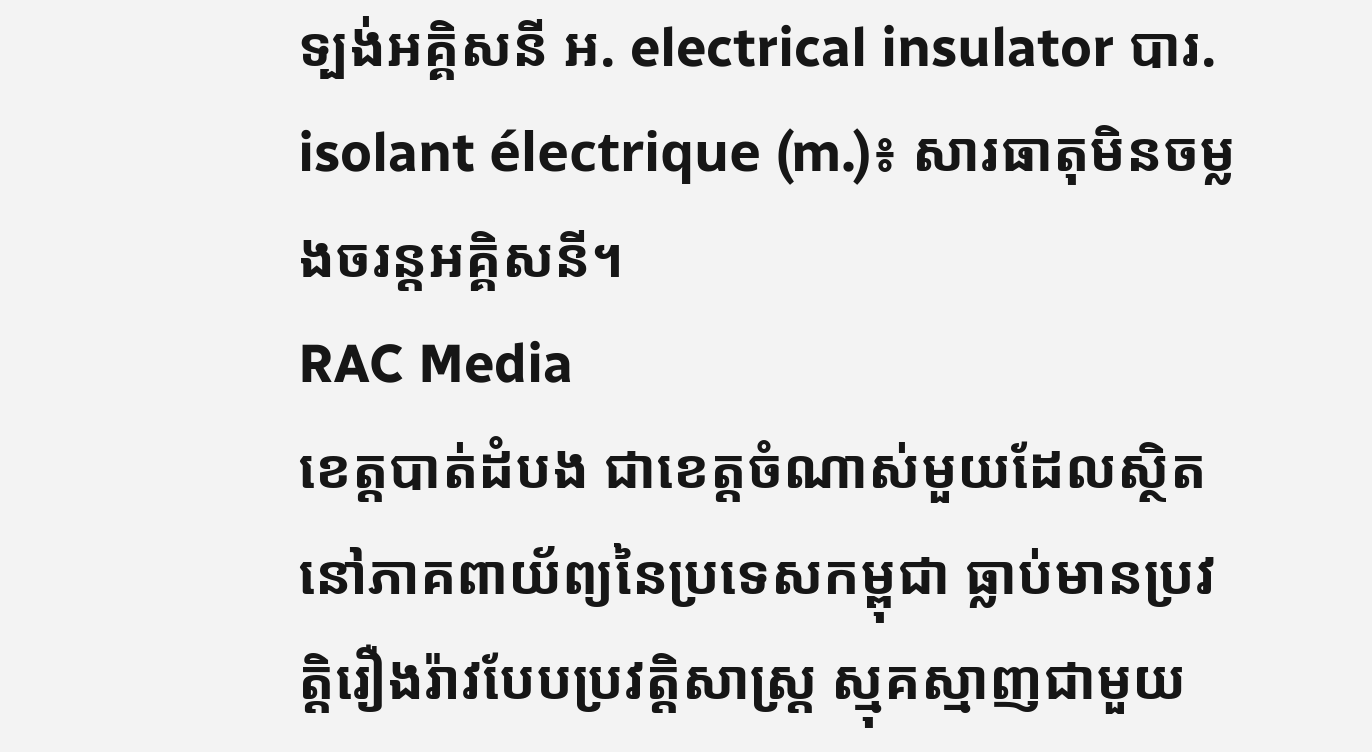ទ្បង់អគ្គិសនី អ. electrical insulator បារ. isolant électrique (m.)៖ សារធាតុមិនចម្លងចរន្តអគ្គិសនី។
RAC Media
ខេត្តបាត់ដំបង ជាខេត្តចំណាស់មួយដែលស្ថិតនៅភាគពាយ័ព្យនៃប្រទេសកម្ពុជា ធ្លាប់មានប្រវត្តិរឿងរ៉ាវបែបប្រវត្តិសាស្រ្ត ស្មុគស្មាញជាមួយ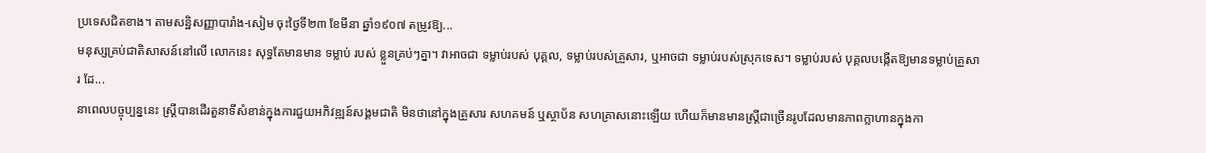ប្រទេសជិតខាង។ តាមសន្ឋិសញ្ញាបារាំង-សៀម ចុះថ្ងៃទី២៣ ខែមីនា ឆ្នាំ១៩០៧ តម្រូវឱ្យ...
មនុស្សគ្រប់ជាតិសាសន៍នៅលើ លោកនេះ សុទ្ធតែមានមាន ទម្លាប់ របស់ ខ្លួនគ្រប់ៗគ្នា។ វាអាចជា ទម្លាប់របស់ បុគ្គល, ទម្លាប់របស់គ្រួសារ, ឬអាចជា ទម្លាប់របស់ស្រុកទេស។ ទម្លាប់របស់ បុគ្គលបង្កើតឱ្យមានទម្លាប់គ្រួសារ ដែ...
នាពេលបច្ចុប្បន្ននេះ ស្រ្តីបានដើរតួនាទីសំខាន់ក្នុងការជួយអភិវឌ្ឍន៍សង្គមជាតិ មិនថានៅក្នុងគ្រួសារ សហគមន៍ ឬស្ថាប័ន សហគ្រាសនោះឡើយ ហើយក៏មានមានស្រ្តីជាច្រើនរូបដែលមានភាពក្លាហានក្នុងកា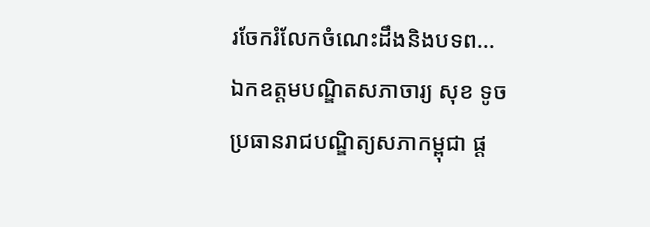រចែករំលែកចំណេះដឹងនិងបទព...
ឯកឧត្តមបណ្ឌិតសភាចារ្យ សុខ ទូច ប្រធានរាជបណ្ឌិត្យសភាកម្ពុជា ផ្ដ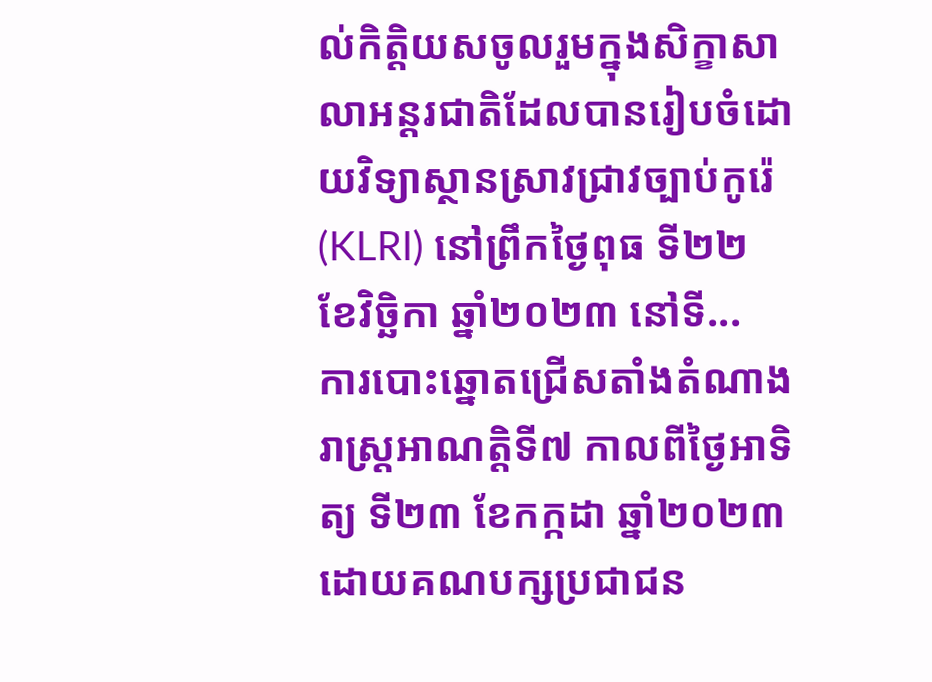ល់កិត្តិយសចូលរួមក្នុងសិក្ខាសាលាអន្តរជាតិដែលបានរៀបចំដោយវិទ្យាស្ថានស្រាវជ្រាវច្បាប់កូរ៉េ (KLRI) នៅព្រឹកថ្ងៃពុធ ទី២២ ខែវិច្ឆិកា ឆ្នាំ២០២៣ នៅទី...
ការបោះឆ្នោតជ្រើសតាំងតំណាងរាស្ត្រអាណត្តិទី៧ កាលពីថ្ងៃអាទិត្យ ទី២៣ ខែកក្កដា ឆ្នាំ២០២៣ ដោយគណបក្សប្រជាជន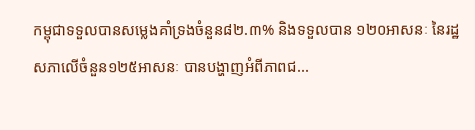កម្ពុជាទទួលបានសម្លេងគាំទ្រងចំនួន៨២.៣% និងទទួលបាន ១២០អាសនៈ នៃរដ្ឋសភាលើចំនួន១២៥អាសនៈ បានបង្ហាញអំពីភាពជ...